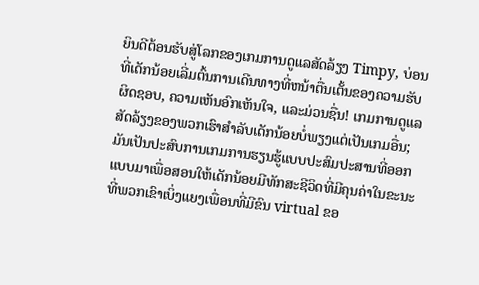ຍິນດີຕ້ອນຮັບສູ່ໂລກຂອງເກມການດູແລສັດລ້ຽງ Timpy, ບ່ອນທີ່ເດັກນ້ອຍເລີ່ມຕົ້ນການເດີນທາງທີ່ຫນ້າຕື່ນເຕັ້ນຂອງຄວາມຮັບຜິດຊອບ, ຄວາມເຫັນອົກເຫັນໃຈ, ແລະມ່ວນຊື່ນ! ເກມການດູແລສັດລ້ຽງຂອງພວກເຮົາສໍາລັບເດັກນ້ອຍບໍ່ພຽງແຕ່ເປັນເກມອື່ນ; ມັນເປັນປະສົບການເກມການຮຽນຮູ້ແບບປະສົມປະສານທີ່ອອກແບບມາເພື່ອສອນໃຫ້ເດັກນ້ອຍມີທັກສະຊີວິດທີ່ມີຄຸນຄ່າໃນຂະນະທີ່ພວກເຂົາເບິ່ງແຍງເພື່ອນທີ່ມີຂົນ virtual ຂອ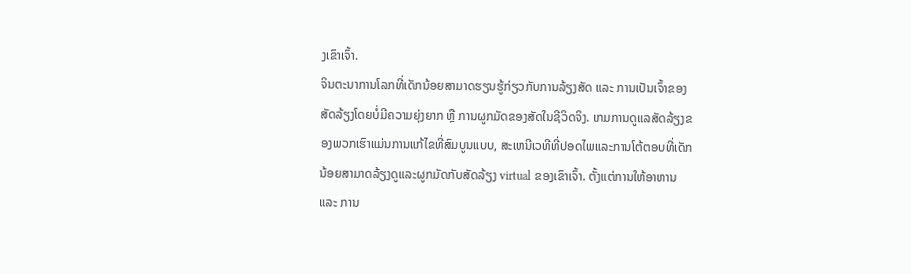ງເຂົາເຈົ້າ.
ຈິນຕະນາການໂລກທີ່ເດັກນ້ອຍສາມາດຮຽນຮູ້ກ່ຽວກັບການລ້ຽງສັດ ແລະ ການເປັນເຈົ້າຂອງສັດລ້ຽງໂດຍບໍ່ມີຄວາມຍຸ່ງຍາກ ຫຼື ການຜູກມັດຂອງສັດໃນຊີວິດຈິງ. ເກມການດູແລສັດລ້ຽງຂອງພວກເຮົາແມ່ນການແກ້ໄຂທີ່ສົມບູນແບບ, ສະເຫນີເວທີທີ່ປອດໄພແລະການໂຕ້ຕອບທີ່ເດັກນ້ອຍສາມາດລ້ຽງດູແລະຜູກມັດກັບສັດລ້ຽງ virtual ຂອງເຂົາເຈົ້າ. ຕັ້ງແຕ່ການໃຫ້ອາຫານ ແລະ ການ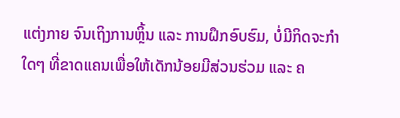ແຕ່ງກາຍ ຈົນເຖິງການຫຼິ້ນ ແລະ ການຝຶກອົບຮົມ, ບໍ່ມີກິດຈະກຳໃດໆ ທີ່ຂາດແຄນເພື່ອໃຫ້ເດັກນ້ອຍມີສ່ວນຮ່ວມ ແລະ ຄ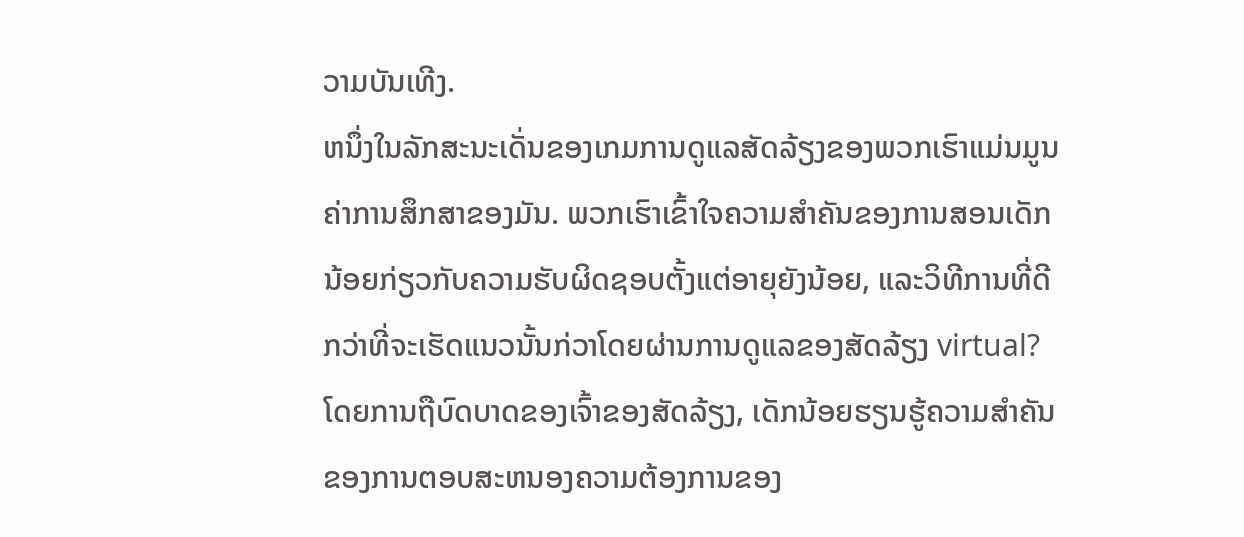ວາມບັນເທີງ.
ຫນຶ່ງໃນລັກສະນະເດັ່ນຂອງເກມການດູແລສັດລ້ຽງຂອງພວກເຮົາແມ່ນມູນຄ່າການສຶກສາຂອງມັນ. ພວກເຮົາເຂົ້າໃຈຄວາມສໍາຄັນຂອງການສອນເດັກນ້ອຍກ່ຽວກັບຄວາມຮັບຜິດຊອບຕັ້ງແຕ່ອາຍຸຍັງນ້ອຍ, ແລະວິທີການທີ່ດີກວ່າທີ່ຈະເຮັດແນວນັ້ນກ່ວາໂດຍຜ່ານການດູແລຂອງສັດລ້ຽງ virtual? ໂດຍການຖືບົດບາດຂອງເຈົ້າຂອງສັດລ້ຽງ, ເດັກນ້ອຍຮຽນຮູ້ຄວາມສໍາຄັນຂອງການຕອບສະຫນອງຄວາມຕ້ອງການຂອງ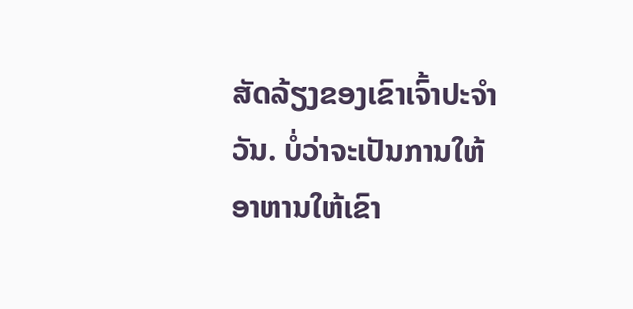ສັດລ້ຽງຂອງເຂົາເຈົ້າປະຈໍາວັນ. ບໍ່ວ່າຈະເປັນການໃຫ້ອາຫານໃຫ້ເຂົາ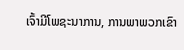ເຈົ້າມີໂພຊະນາການ, ການພາພວກເຂົາ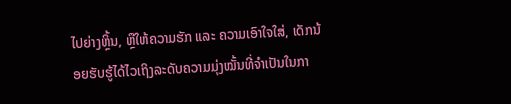ໄປຍ່າງຫຼິ້ນ, ຫຼືໃຫ້ຄວາມຮັກ ແລະ ຄວາມເອົາໃຈໃສ່, ເດັກນ້ອຍຮັບຮູ້ໄດ້ໄວເຖິງລະດັບຄວາມມຸ່ງໝັ້ນທີ່ຈຳເປັນໃນກາ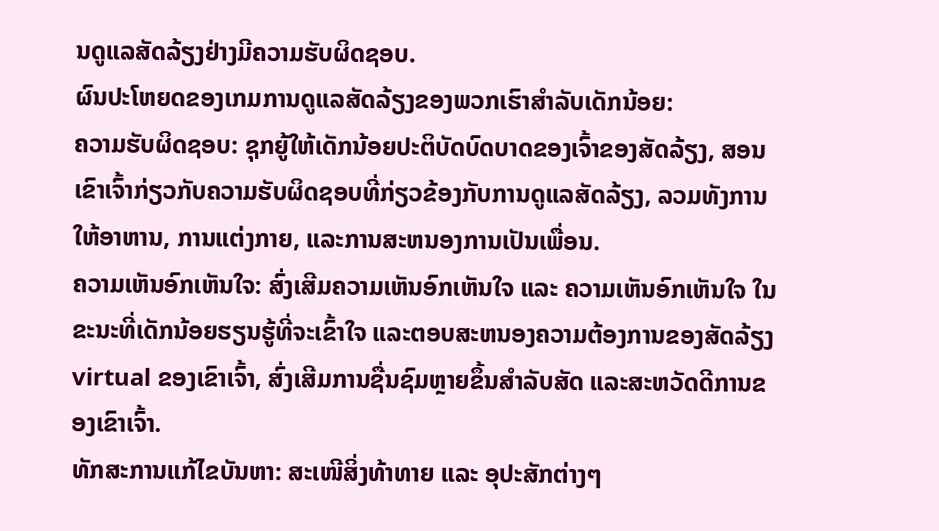ນດູແລສັດລ້ຽງຢ່າງມີຄວາມຮັບຜິດຊອບ.
ຜົນປະໂຫຍດຂອງເກມການດູແລສັດລ້ຽງຂອງພວກເຮົາສໍາລັບເດັກນ້ອຍ:
ຄວາມຮັບຜິດຊອບ: ຊຸກຍູ້ໃຫ້ເດັກນ້ອຍປະຕິບັດບົດບາດຂອງເຈົ້າຂອງສັດລ້ຽງ, ສອນເຂົາເຈົ້າກ່ຽວກັບຄວາມຮັບຜິດຊອບທີ່ກ່ຽວຂ້ອງກັບການດູແລສັດລ້ຽງ, ລວມທັງການໃຫ້ອາຫານ, ການແຕ່ງກາຍ, ແລະການສະຫນອງການເປັນເພື່ອນ.
ຄວາມເຫັນອົກເຫັນໃຈ: ສົ່ງເສີມຄວາມເຫັນອົກເຫັນໃຈ ແລະ ຄວາມເຫັນອົກເຫັນໃຈ ໃນຂະນະທີ່ເດັກນ້ອຍຮຽນຮູ້ທີ່ຈະເຂົ້າໃຈ ແລະຕອບສະຫນອງຄວາມຕ້ອງການຂອງສັດລ້ຽງ virtual ຂອງເຂົາເຈົ້າ, ສົ່ງເສີມການຊື່ນຊົມຫຼາຍຂຶ້ນສໍາລັບສັດ ແລະສະຫວັດດີການຂອງເຂົາເຈົ້າ.
ທັກສະການແກ້ໄຂບັນຫາ: ສະເໜີສິ່ງທ້າທາຍ ແລະ ອຸປະສັກຕ່າງໆ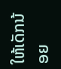ໃຫ້ເດັກນ້ອຍ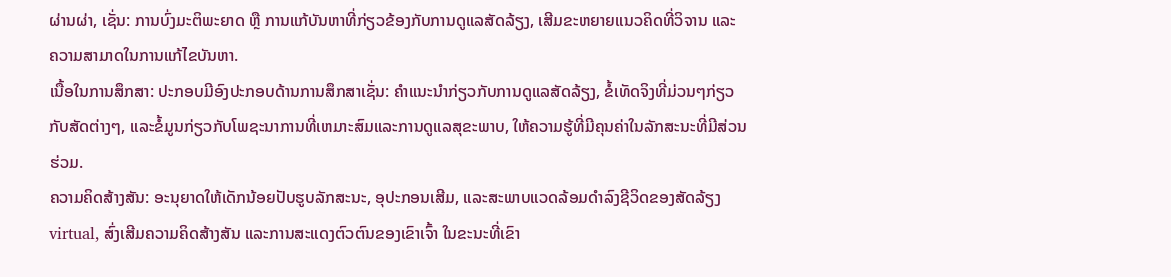ຜ່ານຜ່າ, ເຊັ່ນ: ການບົ່ງມະຕິພະຍາດ ຫຼື ການແກ້ບັນຫາທີ່ກ່ຽວຂ້ອງກັບການດູແລສັດລ້ຽງ, ເສີມຂະຫຍາຍແນວຄິດທີ່ວິຈານ ແລະ ຄວາມສາມາດໃນການແກ້ໄຂບັນຫາ.
ເນື້ອໃນການສຶກສາ: ປະກອບມີອົງປະກອບດ້ານການສຶກສາເຊັ່ນ: ຄໍາແນະນໍາກ່ຽວກັບການດູແລສັດລ້ຽງ, ຂໍ້ເທັດຈິງທີ່ມ່ວນໆກ່ຽວກັບສັດຕ່າງໆ, ແລະຂໍ້ມູນກ່ຽວກັບໂພຊະນາການທີ່ເຫມາະສົມແລະການດູແລສຸຂະພາບ, ໃຫ້ຄວາມຮູ້ທີ່ມີຄຸນຄ່າໃນລັກສະນະທີ່ມີສ່ວນຮ່ວມ.
ຄວາມຄິດສ້າງສັນ: ອະນຸຍາດໃຫ້ເດັກນ້ອຍປັບຮູບລັກສະນະ, ອຸປະກອນເສີມ, ແລະສະພາບແວດລ້ອມດໍາລົງຊີວິດຂອງສັດລ້ຽງ virtual, ສົ່ງເສີມຄວາມຄິດສ້າງສັນ ແລະການສະແດງຕົວຕົນຂອງເຂົາເຈົ້າ ໃນຂະນະທີ່ເຂົາ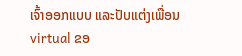ເຈົ້າອອກແບບ ແລະປັບແຕ່ງເພື່ອນ virtual ຂອ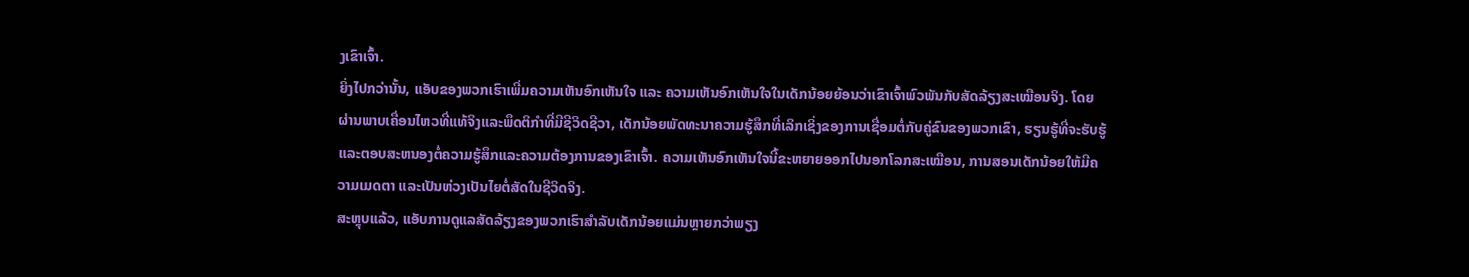ງເຂົາເຈົ້າ.
ຍິ່ງໄປກວ່ານັ້ນ, ແອັບຂອງພວກເຮົາເພີ່ມຄວາມເຫັນອົກເຫັນໃຈ ແລະ ຄວາມເຫັນອົກເຫັນໃຈໃນເດັກນ້ອຍຍ້ອນວ່າເຂົາເຈົ້າພົວພັນກັບສັດລ້ຽງສະເໝືອນຈິງ. ໂດຍຜ່ານພາບເຄື່ອນໄຫວທີ່ແທ້ຈິງແລະພຶດຕິກໍາທີ່ມີຊີວິດຊີວາ, ເດັກນ້ອຍພັດທະນາຄວາມຮູ້ສຶກທີ່ເລິກເຊິ່ງຂອງການເຊື່ອມຕໍ່ກັບຄູ່ຂົນຂອງພວກເຂົາ, ຮຽນຮູ້ທີ່ຈະຮັບຮູ້ແລະຕອບສະຫນອງຕໍ່ຄວາມຮູ້ສຶກແລະຄວາມຕ້ອງການຂອງເຂົາເຈົ້າ. ຄວາມເຫັນອົກເຫັນໃຈນີ້ຂະຫຍາຍອອກໄປນອກໂລກສະເໝືອນ, ການສອນເດັກນ້ອຍໃຫ້ມີຄວາມເມດຕາ ແລະເປັນຫ່ວງເປັນໄຍຕໍ່ສັດໃນຊີວິດຈິງ.
ສະຫຼຸບແລ້ວ, ແອັບການດູແລສັດລ້ຽງຂອງພວກເຮົາສຳລັບເດັກນ້ອຍແມ່ນຫຼາຍກວ່າພຽງ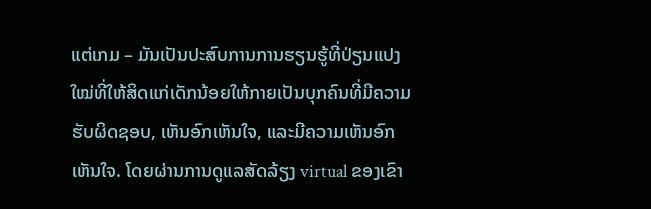ແຕ່ເກມ – ມັນເປັນປະສົບການການຮຽນຮູ້ທີ່ປ່ຽນແປງໃໝ່ທີ່ໃຫ້ສິດແກ່ເດັກນ້ອຍໃຫ້ກາຍເປັນບຸກຄົນທີ່ມີຄວາມຮັບຜິດຊອບ, ເຫັນອົກເຫັນໃຈ, ແລະມີຄວາມເຫັນອົກເຫັນໃຈ. ໂດຍຜ່ານການດູແລສັດລ້ຽງ virtual ຂອງເຂົາ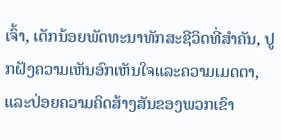ເຈົ້າ, ເດັກນ້ອຍພັດທະນາທັກສະຊີວິດທີ່ສໍາຄັນ, ປູກຝັງຄວາມເຫັນອົກເຫັນໃຈແລະຄວາມເມດຕາ, ແລະປ່ອຍຄວາມຄິດສ້າງສັນຂອງພວກເຂົາ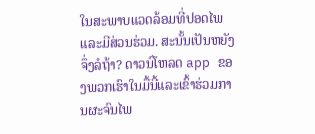ໃນສະພາບແວດລ້ອມທີ່ປອດໄພແລະມີສ່ວນຮ່ວມ. ສະນັ້ນເປັນຫຍັງຈຶ່ງລໍຖ້າ? ດາວນ໌ໂຫລດ app ຂອງພວກເຮົາໃນມື້ນີ້ແລະເຂົ້າຮ່ວມການຜະຈົນໄພ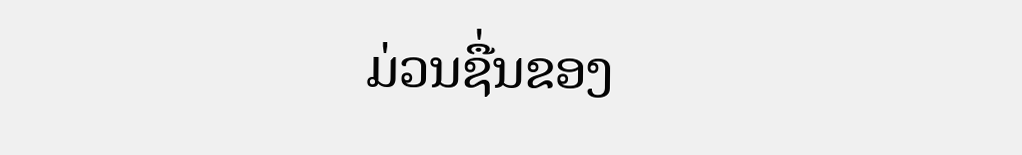ມ່ວນຊື່ນຂອງ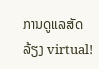ການດູແລສັດລ້ຽງ virtual!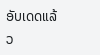ອັບເດດແລ້ວ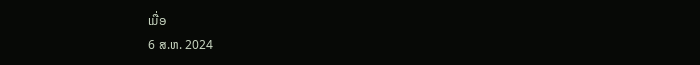ເມື່ອ
6 ສ.ຫ. 2024